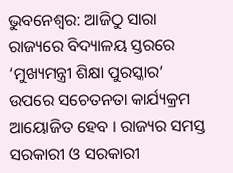ଭୁବନେଶ୍ୱର: ଆଜିଠୁ ସାରା ରାଜ୍ୟରେ ବିଦ୍ୟାଳୟ ସ୍ତରରେ ‘ମୁଖ୍ୟମନ୍ତ୍ରୀ ଶିକ୍ଷା ପୁରସ୍କାର’ ଉପରେ ସଚେତନତା କାର୍ଯ୍ୟକ୍ରମ ଆୟୋଜିତ ହେବ । ରାଜ୍ୟର ସମସ୍ତ ସରକାରୀ ଓ ସରକାରୀ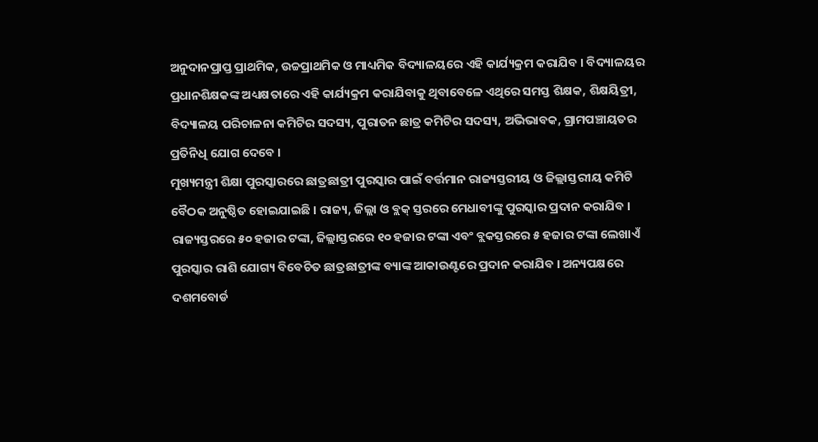ଅନୁଦାନପ୍ରାପ୍ତ ପ୍ରାଥମିକ, ଉଚ୍ଚପ୍ରାଥମିକ ଓ ମାଧ୍ୟମିକ ବିଦ୍ୟାଳୟରେ ଏହି କାର୍ଯ୍ୟକ୍ରମ କରାଯିବ । ବିଦ୍ୟାଳୟର ପ୍ରଧାନଶିକ୍ଷକଙ୍କ ଅଧ୍ୟକ୍ଷତାରେ ଏହି କାର୍ଯ୍ୟକ୍ରମ କରାଯିବାକୁ ଥିବାବେଳେ ଏଥିରେ ସମସ୍ତ ଶିକ୍ଷକ, ଶିକ୍ଷୟିତ୍ରୀ, ବିଦ୍ୟାଳୟ ପରିଚାଳନା କମିଟିର ସଦସ୍ୟ, ପୁରାତନ ଛାତ୍ର କମିଟିର ସଦସ୍ୟ, ଅଭିଭାବକ, ଗ୍ରାମପଞ୍ଚାୟତର ପ୍ରତିନିଧି ଯୋଗ ଦେବେ ।
ମୁଖ୍ୟମନ୍ତ୍ରୀ ଶିକ୍ଷା ପୁରସ୍କାରରେ ଛାତ୍ରଛାତ୍ରୀ ପୁରସ୍କାର ପାଇଁ ବର୍ତ୍ତମାନ ରାଜ୍ୟସ୍ତରୀୟ ଓ ଜିଲ୍ଲାସ୍ତରୀୟ କମିଟି ବୈଠକ ଅନୁଷ୍ଠିତ ହୋଇଯାଇଛି । ରାଜ୍ୟ, ଜିଲ୍ଲା ଓ ବ୍ଲକ୍ ସ୍ତରରେ ମେଧାବୀଙ୍କୁ ପୁରସ୍କାର ପ୍ରଦାନ କରାଯିବ । ରାଜ୍ୟସ୍ତରରେ ୫୦ ହଜାର ଟଙ୍କା, ଜିଲ୍ଲାସ୍ତରରେ ୧୦ ହଜାର ଟଙ୍କା ଏବଂ ବ୍ଲକସ୍ତରରେ ୫ ହଜାର ଟଙ୍କା ଲେଖାଏଁ ପୁରସ୍କାର ରାଶି ଯୋଗ୍ୟ ବିବେଚିତ ଛାତ୍ରଛାତ୍ରୀଙ୍କ ବ୍ୟାଙ୍କ ଆକାଉଣ୍ଟରେ ପ୍ରଦାନ କରାଯିବ । ଅନ୍ୟପକ୍ଷରେ ଦଶମବୋର୍ଡ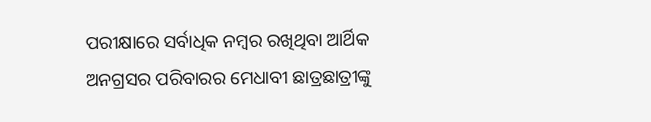ପରୀକ୍ଷାରେ ସର୍ବାଧିକ ନମ୍ବର ରଖିଥିବା ଆର୍ଥିକ ଅନଗ୍ରସର ପରିବାରର ମେଧାବୀ ଛାତ୍ରଛାତ୍ରୀଙ୍କୁ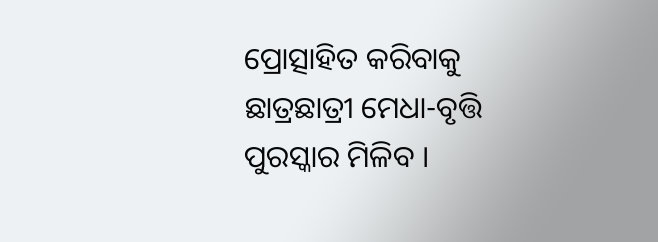ପ୍ରୋତ୍ସାହିତ କରିବାକୁ ଛାତ୍ରଛାତ୍ରୀ ମେଧା-ବୃତ୍ତି ପୁରସ୍କାର ମିଳିବ ।